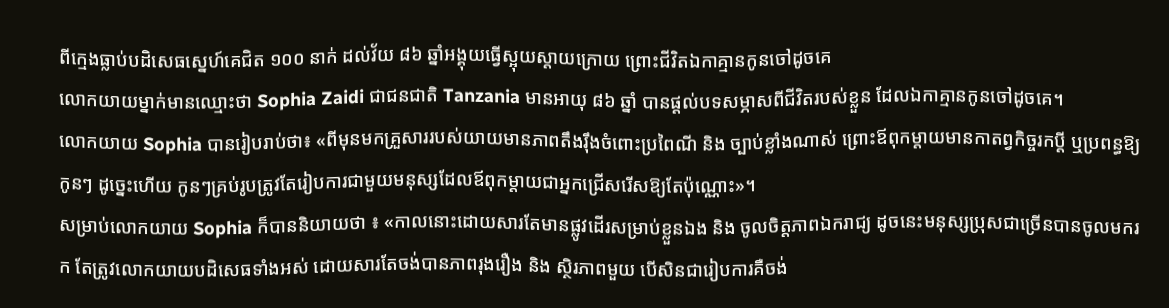ពីក្មេងធ្លាប់បដិសេធស្នេហ៍គេជិត ១០០ នាក់ ដល់វ័យ ៨៦ ឆ្នាំអង្គុយធ្វើស្អុយស្ដាយក្រោយ ព្រោះជីវិតឯកាគ្មានកូនចៅដូចគេ
លោកយាយម្នាក់មានឈ្មោះថា Sophia Zaidi ជាជនជាតិ Tanzania មានអាយុ ៨៦ ឆ្នាំ បានផ្ដល់បទសម្ភាសពីជីវិតរបស់ខ្លួន ដែលឯកាគ្មានកូនចៅដូចគេ។
លោកយាយ Sophia បានរៀបរាប់ថា៖ «ពីមុនមកគ្រួសាររបស់យាយមានភាពតឹងរ៉ឹងចំពោះប្រពៃណី និង ច្បាប់ខ្លាំងណាស់ ព្រោះឪពុកម្តាយមានកាតព្វកិច្ចរកប្តី ឬប្រពន្ធឱ្យកូនៗ ដូច្នេះហើយ កូនៗគ្រប់រូបត្រូវតែរៀបការជាមួយមនុស្សដែលឪពុកម្តាយជាអ្នកជ្រើសរើសឱ្យតែប៉ុណ្ណោះ»។
សម្រាប់លោកយាយ Sophia ក៏បាននិយាយថា ៖ «កាលនោះដោយសារតែមានផ្លូវដើរសម្រាប់ខ្លួនឯង និង ចូលចិត្តភាពឯករាជ្យ ដូចនេះមនុស្សប្រុសជាច្រើនបានចូលមករក តែត្រូវលោកយាយបដិសេធទាំងអស់ ដោយសារតែចង់បានភាពរុងរឿង និង ស្ថិរភាពមួយ បើសិនជារៀបការគឺចង់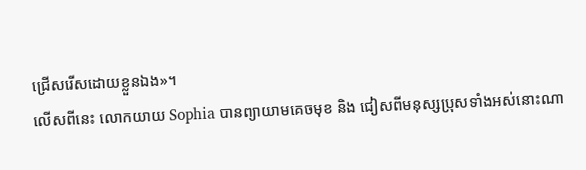ជ្រើសរើសដោយខ្លួនឯង»។
លើសពីនេះ លោកយាយ Sophia បានព្យាយាមគេចមុខ និង ជៀសពីមនុស្សប្រុសទាំងអស់នោះណា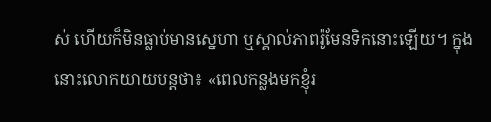ស់ ហើយក៏មិនធ្លាប់មានស្នេហា ឬស្គាល់ភាពរ៉ូមែនទិកនោះឡើយ។ ក្នុងនោះលោកយាយបន្តថា៖ «ពេលកន្លងមកខ្ញុំរ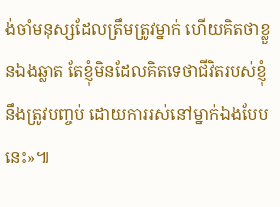ង់ចាំមនុស្សដែលត្រឹមត្រូវម្នាក់ ហើយគិតថាខ្លួនឯងឆ្លាត តែខ្ញុំមិនដែលគិតទេថាជីវិតរបស់ខ្ញុំនឹងត្រូវបញ្ចប់ ដោយការរស់នៅម្នាក់ឯងបែបនេះ»៕